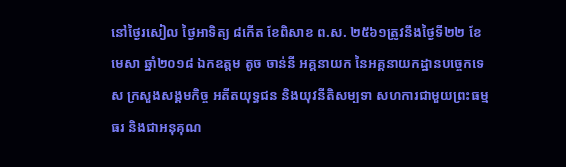នៅថ្ងៃរសៀល ថ្ងៃអាទិត្យ ៨កើត ខែពិសាខ ព.ស. ២៥៦១ត្រូវនឹងថ្ងៃទី២២ ខែមេសា ឆ្នាំ២០១៨ ឯកឧត្តម តូច ចាន់នី អគ្គនាយក នៃអគ្គនាយកដ្ឋានបច្ចេកទេស ក្រសួងសង្គមកិច្ច អតីតយុទ្ធជន និងយុវនីតិសម្បទា សហការជាមួយព្រះធម្មធរ និងជាអនុគុណ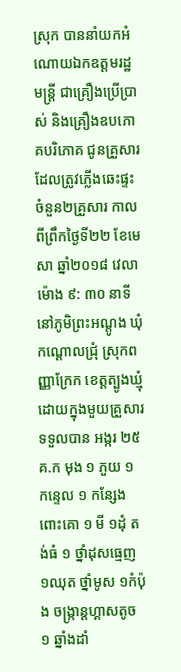ស្រុក បាននាំយកអំណោយឯកឧត្តមរដ្ឋមន្រ្តី ជាគ្រឿងប្រើប្រាស់ និងគ្រឿងឧបភោគបរិភោគ ជូនគ្រួសារ ដែលត្រូវភ្លើងឆេះផ្ទះចំនួន២គ្រួសារ កាលពីព្រឹកថ្ងៃទី២២ ខែមេសា ឆ្នាំ២០១៨ វេលាម៉ោង ៩: ៣០ នាទី នៅភូមិព្រះអណ្តូង ឃុំកណ្តោលជ្រុំ ស្រុកពញ្ញាក្រែក ខេត្តត្បូងឃ្មុំ ដោយក្នុងមួយគ្រួសារទទួលបាន អង្ករ ២៥គ.ក មុង ១ ភួយ ១ កន្ទេល ១ កន្សែងពោះគោ ១ មី ១ដុំ តង់ធំ ១ ថ្នាំដុសធ្មេញ ១ឈុត ថ្នាំមូស ១កំប៉ុង ចង្រ្កាន្តហ្គាសតូច ១ ឆ្នាំងដាំ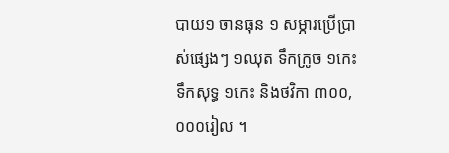បាយ១ ចានធុន ១ សម្ភារប្រើប្រាស់ផ្សេងៗ ១ឈុត ទឹកក្រូច ១កេះ ទឹកសុទ្ធ ១កេះ និងថវិកា ៣០០,០០០រៀល ។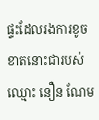ផ្ទះដែលរងការខូចខាតនោះជារបស់ឈ្មោះ នឿន ណែម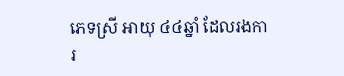ភេទស្រី អាយុ ៤៤ឆ្នាំ ដែលរងការ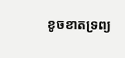ខូចខាតទ្រព្យ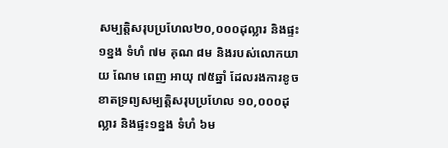សម្បត្តិសរុបប្រហែល២០,០០០ដុល្លារ និងផ្ទះ១ខ្នង ទំហំ ៧ម គុណ ៨ម និងរបស់លោកយាយ ណែម ពេញ អាយុ ៧៥ឆ្នាំ ដែលរងការខូចខាតទ្រព្យសម្បត្តិសរុបប្រហែល ១០,០០០ដុល្លារ និងផ្ទះ១ខ្នង ទំហំ ៦ម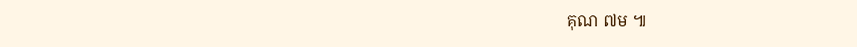គុណ ៧ម ៕